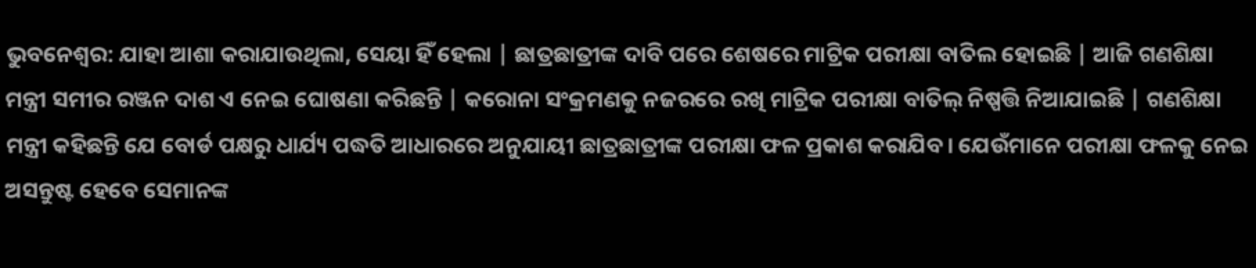ଭୁବନେଶ୍ୱର: ଯାହା ଆଶା କରାଯାଉଥିଲା, ସେୟା ହିଁ ହେଲା | ଛାତ୍ରଛାତ୍ରୀଙ୍କ ଦାବି ପରେ ଶେଷରେ ମାଟ୍ରିକ ପରୀକ୍ଷା ବାତିଲ ହୋଇଛି | ଆଜି ଗଣଶିକ୍ଷା ମନ୍ତ୍ରୀ ସମୀର ରଞ୍ଜନ ଦାଶ ଏ ନେଇ ଘୋଷଣା କରିଛନ୍ତି | କରୋନା ସଂକ୍ରମଣକୁ ନଜରରେ ରଖି ମାଟ୍ରିକ ପରୀକ୍ଷା ବାତିଲ୍ ନିଷ୍ପତ୍ତି ନିଆଯାଇଛି | ଗଣଶିକ୍ଷା ମନ୍ତ୍ରୀ କହିଛନ୍ତି ଯେ ବୋର୍ଡ ପକ୍ଷରୁ ଧାର୍ଯ୍ୟ ପଦ୍ଧତି ଆଧାରରେ ଅନୁଯାୟୀ ଛାତ୍ରଛାତ୍ରୀଙ୍କ ପରୀକ୍ଷା ଫଳ ପ୍ରକାଶ କରାଯିବ। ଯେଉଁମାନେ ପରୀକ୍ଷା ଫଳକୁ ନେଇ ଅସନ୍ତୁଷ୍ଟ ହେବେ ସେମାନଙ୍କ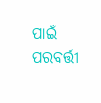ପାଇଁ ପରବର୍ତ୍ତୀ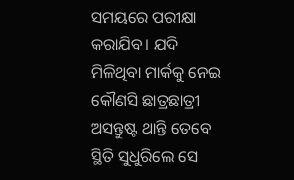ସମୟରେ ପରୀକ୍ଷା କରାଯିବ। ଯଦି ମିଳିଥିବା ମାର୍କକୁ ନେଇ କୌଣସି ଛାତ୍ରଛାତ୍ରୀ ଅସନ୍ତୁଷ୍ଟ ଥାନ୍ତି ତେବେ ସ୍ଥିତି ସୁଧୁରିଲେ ସେ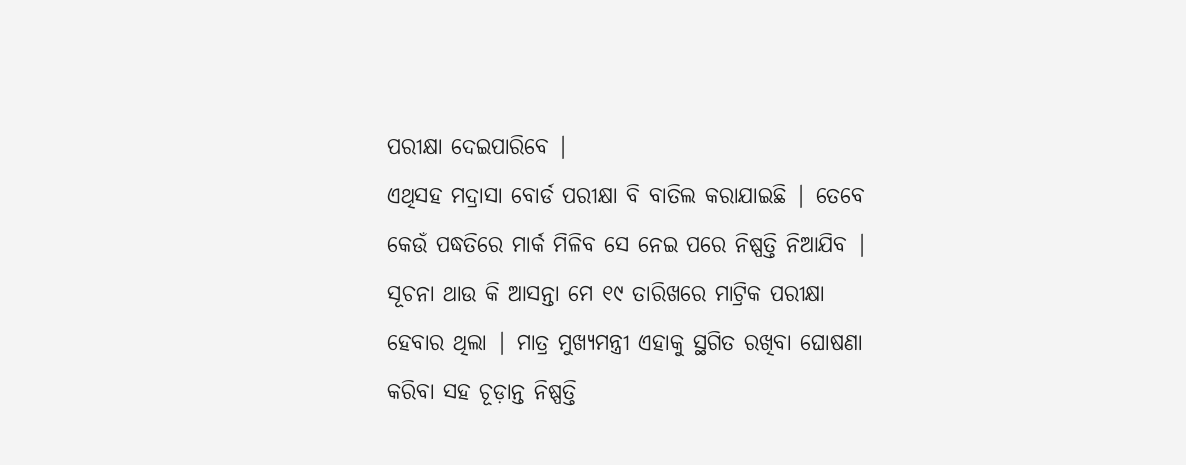ପରୀକ୍ଷା ଦେଇପାରିବେ |
ଏଥିସହ ମଦ୍ରାସା ବୋର୍ଡ ପରୀକ୍ଷା ବି ବାତିଲ କରାଯାଇଛି | ତେବେ କେଉଁ ପଦ୍ଧତିରେ ମାର୍କ ମିଳିବ ସେ ନେଇ ପରେ ନିଷ୍ପତ୍ତି ନିଆଯିବ | ସୂଚନା ଥାଉ କି ଆସନ୍ତା ମେ ୧୯ ତାରିଖରେ ମାଟ୍ରିକ ପରୀକ୍ଷା ହେବାର ଥିଲା | ମାତ୍ର ମୁଖ୍ୟମନ୍ତ୍ରୀ ଏହାକୁ ସ୍ଥଗିତ ରଖିବା ଘୋଷଣା କରିବା ସହ ଚୂଡ଼ାନ୍ତ ନିଷ୍ପତ୍ତି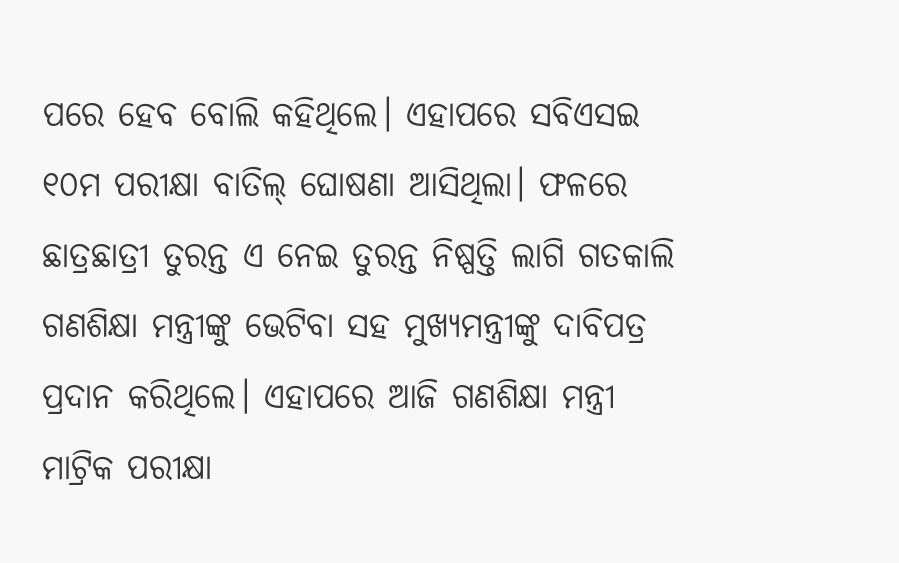ପରେ ହେବ ବୋଲି କହିଥିଲେ। ଏହାପରେ ସବିଏସଇ ୧୦ମ ପରୀକ୍ଷା ବାତିଲ୍ ଘୋଷଣା ଆସିଥିଲା। ଫଳରେ ଛାତ୍ରଛାତ୍ରୀ ତୁରନ୍ତ ଏ ନେଇ ତୁରନ୍ତ ନିଷ୍ପତ୍ତି ଲାଗି ଗତକାଲି ଗଣଶିକ୍ଷା ମନ୍ତ୍ରୀଙ୍କୁ ଭେଟିବା ସହ ମୁଖ୍ୟମନ୍ତ୍ରୀଙ୍କୁ ଦାବିପତ୍ର ପ୍ରଦାନ କରିଥିଲେ। ଏହାପରେ ଆଜି ଗଣଶିକ୍ଷା ମନ୍ତ୍ରୀ ମାଟ୍ରିକ ପରୀକ୍ଷା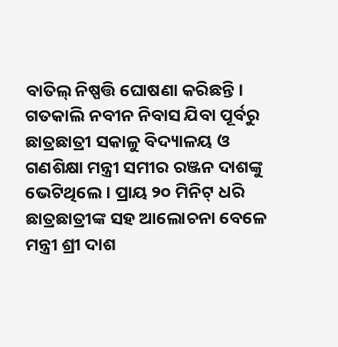ବାତିଲ୍ ନିଷ୍ପତ୍ତି ଘୋଷଣା କରିଛନ୍ତି।
ଗତକାଲି ନବୀନ ନିବାସ ଯିବା ପୂର୍ବରୁ ଛାତ୍ରଛାତ୍ରୀ ସକାଳୁ ବିଦ୍ୟାଳୟ ଓ ଗଣଶିକ୍ଷା ମନ୍ତ୍ରୀ ସମୀର ରଞ୍ଜନ ଦାଶଙ୍କୁ ଭେଟିଥିଲେ। ପ୍ରାୟ ୨୦ ମିନିଟ୍ ଧରି ଛାତ୍ରଛାତ୍ରୀଙ୍କ ସହ ଆଲୋଚନା ବେଳେ ମନ୍ତ୍ରୀ ଶ୍ରୀ ଦାଶ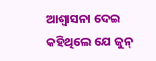ଆଶ୍ବାସନା ଦେଇ କହିଥିଲେ ଯେ ଜୁନ୍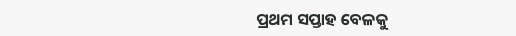ପ୍ରଥମ ସପ୍ତାହ ବେଳକୁ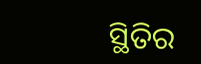ସ୍ଥିତିର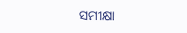ସମୀକ୍ଷା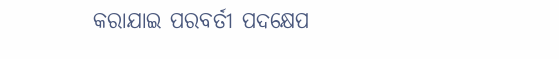କରାଯାଇ ପରବର୍ତୀ ପଦକ୍ଷେପ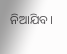ନିଆଯିବ।